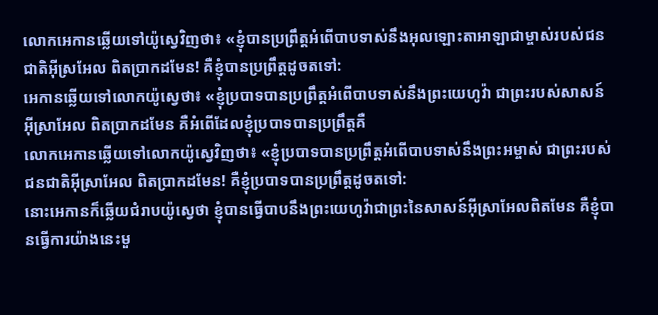លោកអេកានឆ្លើយទៅយ៉ូស្វេវិញថា៖ «ខ្ញុំបានប្រព្រឹត្តអំពើបាបទាស់នឹងអុលឡោះតាអាឡាជាម្ចាស់របស់ជនជាតិអ៊ីស្រអែល ពិតប្រាកដមែន! គឺខ្ញុំបានប្រព្រឹត្តដូចតទៅ:
អេកានឆ្លើយទៅលោកយ៉ូស្វេថា៖ «ខ្ញុំប្របាទបានប្រព្រឹត្តអំពើបាបទាស់នឹងព្រះយេហូវ៉ា ជាព្រះរបស់សាសន៍អ៊ីស្រាអែល ពិតប្រាកដមែន គឺអំពើដែលខ្ញុំប្របាទបានប្រព្រឹត្តគឺ
លោកអេកានឆ្លើយទៅលោកយ៉ូស្វេវិញថា៖ «ខ្ញុំប្របាទបានប្រព្រឹត្តអំពើបាបទាស់នឹងព្រះអម្ចាស់ ជាព្រះរបស់ជនជាតិអ៊ីស្រាអែល ពិតប្រាកដមែន! គឺខ្ញុំប្របាទបានប្រព្រឹត្តដូចតទៅ:
នោះអេកានក៏ឆ្លើយជំរាបយ៉ូស្វេថា ខ្ញុំបានធ្វើបាបនឹងព្រះយេហូវ៉ាជាព្រះនៃសាសន៍អ៊ីស្រាអែលពិតមែន គឺខ្ញុំបានធ្វើការយ៉ាងនេះមួ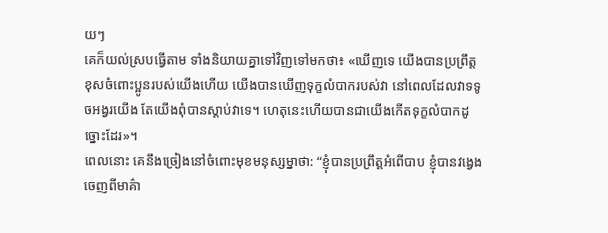យៗ
គេក៏យល់ស្របធ្វើតាម ទាំងនិយាយគ្នាទៅវិញទៅមកថា៖ «ឃើញទេ យើងបានប្រព្រឹត្តខុសចំពោះប្អូនរបស់យើងហើយ យើងបានឃើញទុក្ខលំបាករបស់វា នៅពេលដែលវាទទូចអង្វរយើង តែយើងពុំបានស្តាប់វាទេ។ ហេតុនេះហើយបានជាយើងកើតទុក្ខលំបាកដូច្នោះដែរ»។
ពេលនោះ គេនឹងច្រៀងនៅចំពោះមុខមនុស្សម្នាថា: “ខ្ញុំបានប្រព្រឹត្តអំពើបាប ខ្ញុំបានវង្វេងចេញពីមាគ៌ា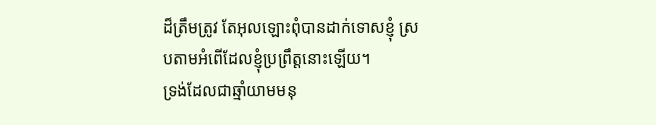ដ៏ត្រឹមត្រូវ តែអុលឡោះពុំបានដាក់ទោសខ្ញុំ ស្របតាមអំពើដែលខ្ញុំប្រព្រឹត្តនោះឡើយ។
ទ្រង់ដែលជាឆ្មាំយាមមនុ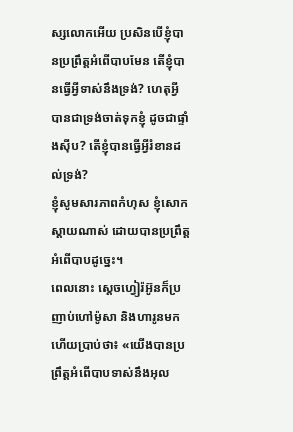ស្សលោកអើយ ប្រសិនបើខ្ញុំបានប្រព្រឹត្តអំពើបាបមែន តើខ្ញុំបានធ្វើអ្វីទាស់នឹងទ្រង់? ហេតុអ្វីបានជាទ្រង់ចាត់ទុកខ្ញុំ ដូចជាផ្ទាំងស៊ីប? តើខ្ញុំបានធ្វើអ្វីរំខានដល់ទ្រង់?
ខ្ញុំសូមសារភាពកំហុស ខ្ញុំសោកស្តាយណាស់ ដោយបានប្រព្រឹត្តអំពើបាបដូច្នេះ។
ពេលនោះ ស្តេចហ្វៀរ៉អ៊ូនក៏ប្រញាប់ហៅម៉ូសា និងហារូនមក ហើយប្រាប់ថា៖ «យើងបានប្រព្រឹត្តអំពើបាបទាស់នឹងអុល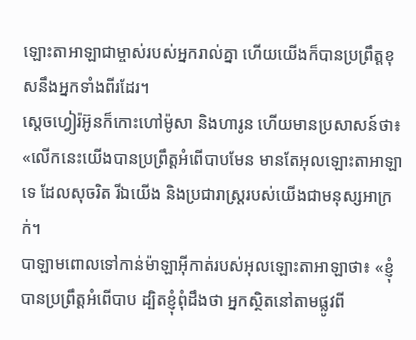ឡោះតាអាឡាជាម្ចាស់របស់អ្នករាល់គ្នា ហើយយើងក៏បានប្រព្រឹត្តខុសនឹងអ្នកទាំងពីរដែរ។
ស្តេចហ្វៀរ៉អ៊ូនក៏កោះហៅម៉ូសា និងហារូន ហើយមានប្រសាសន៍ថា៖ «លើកនេះយើងបានប្រព្រឹត្តអំពើបាបមែន មានតែអុលឡោះតាអាឡាទេ ដែលសុចរិត រីឯយើង និងប្រជារាស្ត្ររបស់យើងជាមនុស្សអាក្រក់។
បាឡាមពោលទៅកាន់ម៉ាឡាអ៊ីកាត់របស់អុលឡោះតាអាឡាថា៖ «ខ្ញុំបានប្រព្រឹត្តអំពើបាប ដ្បិតខ្ញុំពុំដឹងថា អ្នកស្ថិតនៅតាមផ្លូវពី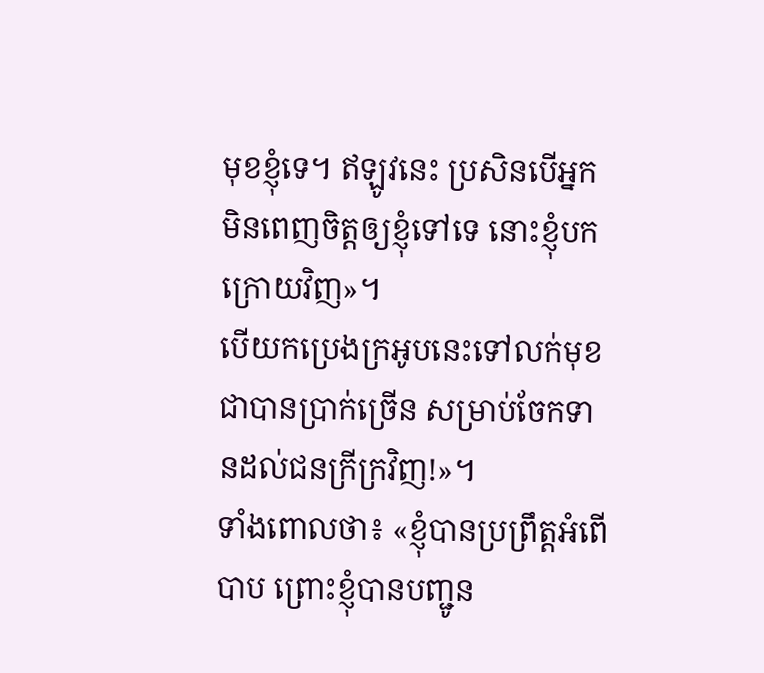មុខខ្ញុំទេ។ ឥឡូវនេះ ប្រសិនបើអ្នកមិនពេញចិត្តឲ្យខ្ញុំទៅទេ នោះខ្ញុំបកក្រោយវិញ»។
បើយកប្រេងក្រអូបនេះទៅលក់មុខជាបានប្រាក់ច្រើន សម្រាប់ចែកទានដល់ជនក្រីក្រវិញ!»។
ទាំងពោលថា៖ «ខ្ញុំបានប្រព្រឹត្ដអំពើបាប ព្រោះខ្ញុំបានបញ្ជូន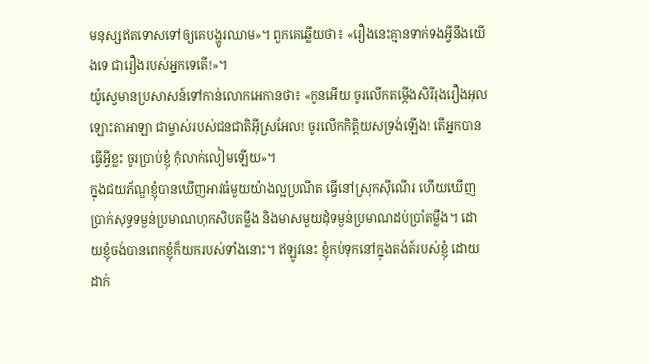មនុស្សឥតទោសទៅឲ្យគេបង្ហូរឈាម»។ ពួកគេឆ្លើយថា៖ «រឿងនេះគ្មានទាក់ទងអ្វីនឹងយើងទេ ជារឿងរបស់អ្នកទេតើ!»។
យ៉ូស្វេមានប្រសាសន៍ទៅកាន់លោកអេកានថា៖ «កូនអើយ ចូរលើកតម្កើងសិរីរុងរឿងអុលឡោះតាអាឡា ជាម្ចាស់របស់ជនជាតិអ៊ីស្រអែល! ចូរលើកកិត្តិយសទ្រង់ឡើង! តើអ្នកបានធ្វើអ្វីខ្លះ ចូរប្រាប់ខ្ញុំ កុំលាក់លៀមឡើយ»។
ក្នុងជយភ័ណ្ឌខ្ញុំបានឃើញអាវធំមួយយ៉ាងល្អប្រណីត ធ្វើនៅស្រុកស៊ីណើរ ហើយឃើញប្រាក់សុទ្ធទម្ងន់ប្រមាណហុកសិបតម្លឹង និងមាសមួយដុំទម្ងន់ប្រមាណដប់ប្រាំតម្លឹង។ ដោយខ្ញុំចង់បានពេកខ្ញុំក៏យករបស់ទាំងនោះ។ ឥឡូវនេះ ខ្ញុំកប់ទុកនៅក្នុងតង់ត៍របស់ខ្ញុំ ដោយដាក់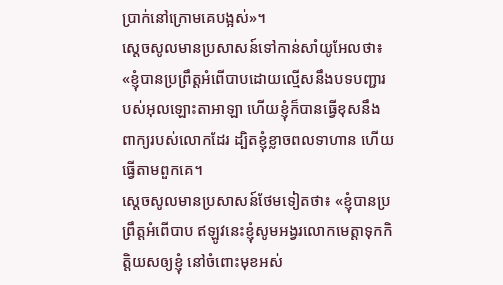ប្រាក់នៅក្រោមគេបង្អស់»។
ស្តេចសូលមានប្រសាសន៍ទៅកាន់សាំយូអែលថា៖ «ខ្ញុំបានប្រព្រឹត្តអំពើបាបដោយល្មើសនឹងបទបញ្ជារបស់អុលឡោះតាអាឡា ហើយខ្ញុំក៏បានធ្វើខុសនឹងពាក្យរបស់លោកដែរ ដ្បិតខ្ញុំខ្លាចពលទាហាន ហើយធ្វើតាមពួកគេ។
ស្តេចសូលមានប្រសាសន៍ថែមទៀតថា៖ «ខ្ញុំបានប្រព្រឹត្តអំពើបាប ឥឡូវនេះខ្ញុំសូមអង្វរលោកមេត្តាទុកកិត្តិយសឲ្យខ្ញុំ នៅចំពោះមុខអស់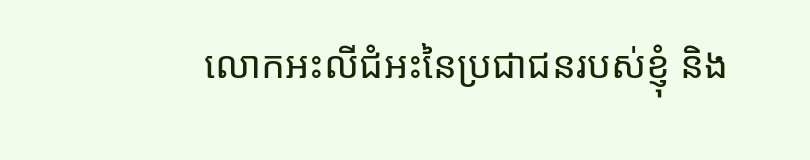លោកអះលីជំអះនៃប្រជាជនរបស់ខ្ញុំ និង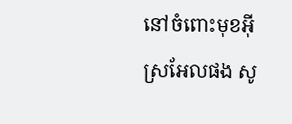នៅចំពោះមុខអ៊ីស្រអែលផង សូ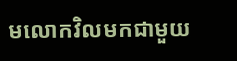មលោកវិលមកជាមួយ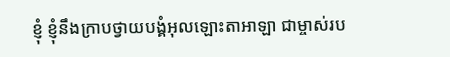ខ្ញុំ ខ្ញុំនឹងក្រាបថ្វាយបង្គំអុលឡោះតាអាឡា ជាម្ចាស់រប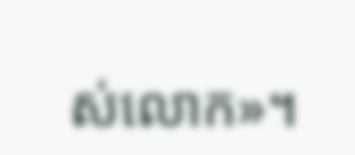ស់លោក»។